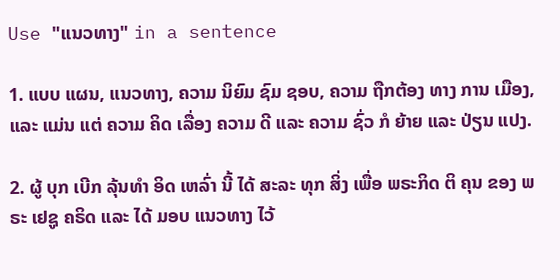Use "ແນວທາງ" in a sentence

1. ແບບ ແຜນ, ແນວທາງ, ຄວາມ ນິຍົມ ຊົມ ຊອບ, ຄວາມ ຖືກຕ້ອງ ທາງ ການ ເມືອງ, ແລະ ແມ່ນ ແຕ່ ຄວາມ ຄິດ ເລື່ອງ ຄວາມ ດີ ແລະ ຄວາມ ຊົ່ວ ກໍ ຍ້າຍ ແລະ ປ່ຽນ ແປງ.

2. ຜູ້ ບຸກ ເບີກ ລຸ້ນທໍາ ອິດ ເຫລົ່າ ນີ້ ໄດ້ ສະລະ ທຸກ ສິ່ງ ເພື່ອ ພຣະກິດ ຕິ ຄຸນ ຂອງ ພຣະ ເຢຊູ ຄຣິດ ແລະ ໄດ້ ມອບ ແນວທາງ ໄວ້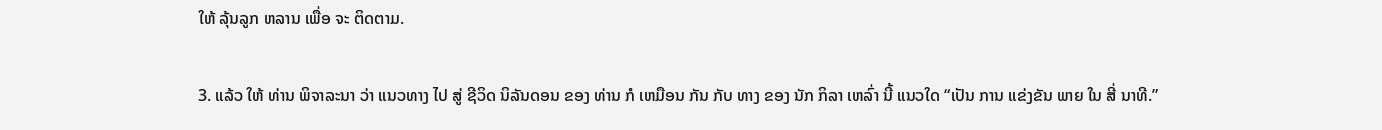ໃຫ້ ລຸ້ນລູກ ຫລານ ເພື່ອ ຈະ ຕິດຕາມ.

3. ແລ້ວ ໃຫ້ ທ່ານ ພິຈາລະນາ ວ່າ ແນວທາງ ໄປ ສູ່ ຊີວິດ ນິລັນດອນ ຂອງ ທ່ານ ກໍ ເຫມືອນ ກັນ ກັບ ທາງ ຂອງ ນັກ ກິລາ ເຫລົ່າ ນີ້ ແນວໃດ “ເປັນ ການ ແຂ່ງຂັນ ພາຍ ໃນ ສີ່ ນາທີ.”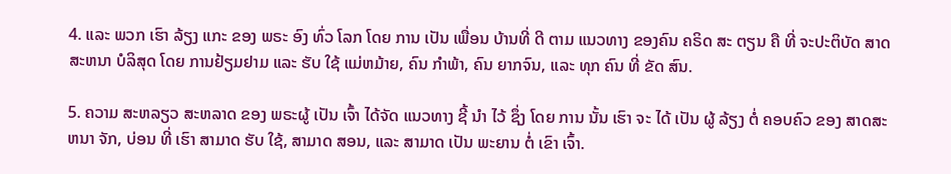4. ແລະ ພວກ ເຮົາ ລ້ຽງ ແກະ ຂອງ ພຣະ ອົງ ທົ່ວ ໂລກ ໂດຍ ການ ເປັນ ເພື່ອນ ບ້ານທີ່ ດີ ຕາມ ແນວທາງ ຂອງຄົນ ຄຣິດ ສະ ຕຽນ ຄື ທີ່ ຈະປະຕິບັດ ສາດສະຫນາ ບໍລິສຸດ ໂດຍ ການຢ້ຽມຢາມ ແລະ ຮັບ ໃຊ້ ແມ່ຫມ້າຍ, ຄົນ ກໍາພ້າ, ຄົນ ຍາກຈົນ, ແລະ ທຸກ ຄົນ ທີ່ ຂັດ ສົນ.

5. ຄວາມ ສະຫລຽວ ສະຫລາດ ຂອງ ພຣະຜູ້ ເປັນ ເຈົ້າ ໄດ້ຈັດ ແນວທາງ ຊີ້ ນໍາ ໄວ້ ຊຶ່ງ ໂດຍ ການ ນັ້ນ ເຮົາ ຈະ ໄດ້ ເປັນ ຜູ້ ລ້ຽງ ຕໍ່ ຄອບຄົວ ຂອງ ສາດສະຫນາ ຈັກ, ບ່ອນ ທີ່ ເຮົາ ສາມາດ ຮັບ ໃຊ້, ສາມາດ ສອນ, ແລະ ສາມາດ ເປັນ ພະຍານ ຕໍ່ ເຂົາ ເຈົ້າ.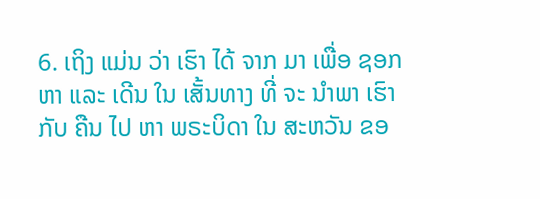6. ເຖິງ ແມ່ນ ວ່າ ເຮົາ ໄດ້ ຈາກ ມາ ເພື່ອ ຊອກ ຫາ ແລະ ເດີນ ໃນ ເສັ້ນທາງ ທີ່ ຈະ ນໍາພາ ເຮົາ ກັບ ຄືນ ໄປ ຫາ ພຣະບິດາ ໃນ ສະຫວັນ ຂອ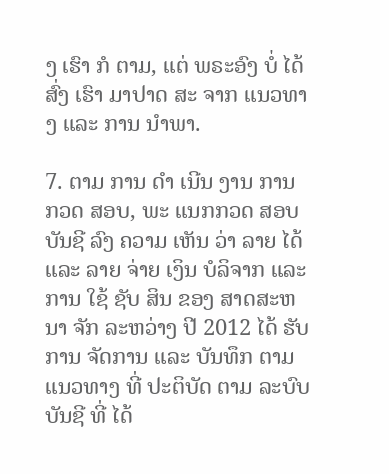ງ ເຮົາ ກໍ ຕາມ, ແຕ່ ພຣະອົງ ບໍ່ ໄດ້ ສົ່ງ ເຮົາ ມາປາດ ສະ ຈາກ ແນວທາງ ແລະ ການ ນໍາພາ.

7. ຕາມ ການ ດໍາ ເນີນ ງານ ການ ກວດ ສອບ, ພະ ແນກກວດ ສອບ ບັນຊີ ລົງ ຄວາມ ເຫັນ ວ່າ ລາຍ ໄດ້ ແລະ ລາຍ ຈ່າຍ ເງິນ ບໍລິຈາກ ແລະ ການ ໃຊ້ ຊັບ ສິນ ຂອງ ສາດສະຫນາ ຈັກ ລະຫວ່າງ ປີ 2012 ໄດ້ ຮັບ ການ ຈັດການ ແລະ ບັນທຶກ ຕາມ ແນວທາງ ທີ່ ປະຕິບັດ ຕາມ ລະບົບ ບັນຊີ ທີ່ ໄດ້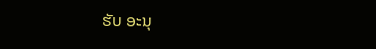ຮັບ ອະນຸ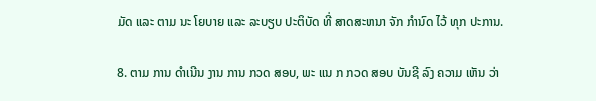ມັດ ແລະ ຕາມ ນະ ໂຍບາຍ ແລະ ລະບຽບ ປະຕິບັດ ທີ່ ສາດສະຫນາ ຈັກ ກໍານົດ ໄວ້ ທຸກ ປະການ.

8. ຕາມ ການ ດໍາເນີນ ງານ ການ ກວດ ສອບ, ພະ ແນ ກ ກວດ ສອບ ບັນຊີ ລົງ ຄວາມ ເຫັນ ວ່າ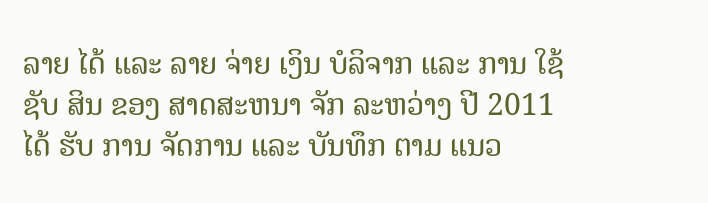ລາຍ ໄດ້ ແລະ ລາຍ ຈ່າຍ ເງິນ ບໍລິຈາກ ແລະ ການ ໃຊ້ ຊັບ ສິນ ຂອງ ສາດສະຫນາ ຈັກ ລະຫວ່າງ ປີ 2011 ໄດ້ ຮັບ ການ ຈັດການ ແລະ ບັນທຶກ ຕາມ ແນວ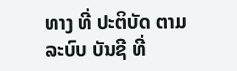ທາງ ທີ່ ປະຕິບັດ ຕາມ ລະບົບ ບັນຊີ ທີ່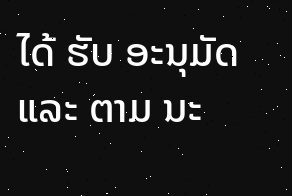ໄດ້ ຮັບ ອະນຸມັດ ແລະ ຕາມ ນະ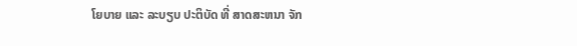ໂຍບາຍ ແລະ ລະບຽບ ປະຕິບັດ ທີ່ ສາດສະຫນາ ຈັກ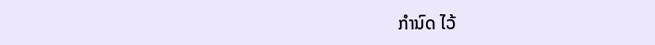ກໍານົດ ໄວ້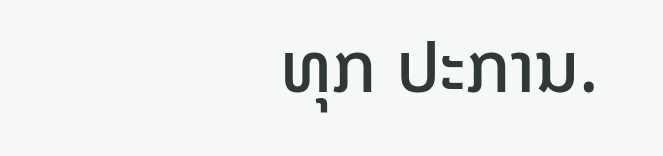ທຸກ ປະການ.